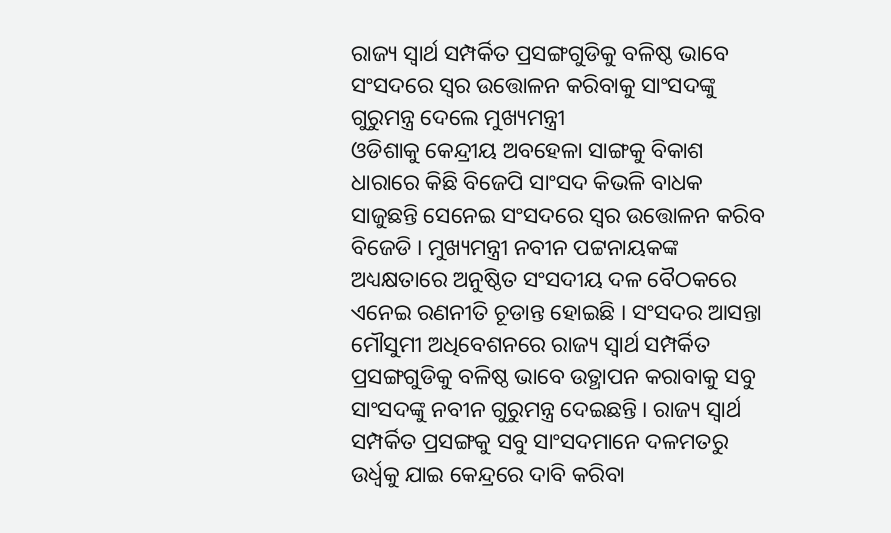ରାଜ୍ୟ ସ୍ୱାର୍ଥ ସମ୍ପର୍କିତ ପ୍ରସଙ୍ଗଗୁଡିକୁ ବଳିଷ୍ଠ ଭାବେ ସଂସଦରେ ସ୍ୱର ଉତ୍ତୋଳନ କରିବାକୁ ସାଂସଦଙ୍କୁ ଗୁରୁମନ୍ତ୍ର ଦେଲେ ମୁଖ୍ୟମନ୍ତ୍ରୀ
ଓଡିଶାକୁ କେନ୍ଦ୍ରୀୟ ଅବହେଳା ସାଙ୍ଗକୁ ବିକାଶ ଧାରାରେ କିଛି ବିଜେପି ସାଂସଦ କିଭଳି ବାଧକ ସାଜୁଛନ୍ତି ସେନେଇ ସଂସଦରେ ସ୍ୱର ଉତ୍ତୋଳନ କରିବ ବିଜେଡି । ମୁଖ୍ୟମନ୍ତ୍ରୀ ନବୀନ ପଟ୍ଟନାୟକଙ୍କ ଅଧ୍ୟକ୍ଷତାରେ ଅନୁଷ୍ଠିତ ସଂସଦୀୟ ଦଳ ବୈଠକରେ ଏନେଇ ରଣନୀତି ଚୂଡାନ୍ତ ହୋଇଛି । ସଂସଦର ଆସନ୍ତା ମୌସୁମୀ ଅଧିବେଶନରେ ରାଜ୍ୟ ସ୍ୱାର୍ଥ ସମ୍ପର୍କିତ ପ୍ରସଙ୍ଗଗୁଡିକୁ ବଳିଷ୍ଠ ଭାବେ ଉତ୍ଥାପନ କରାବାକୁ ସବୁ ସାଂସଦଙ୍କୁ ନବୀନ ଗୁରୁମନ୍ତ୍ର ଦେଇଛନ୍ତି । ରାଜ୍ୟ ସ୍ୱାର୍ଥ ସମ୍ପର୍କିତ ପ୍ରସଙ୍ଗକୁ ସବୁ ସାଂସଦମାନେ ଦଳମତରୁ ଉର୍ଧ୍ୱକୁ ଯାଇ କେନ୍ଦ୍ରରେ ଦାବି କରିବା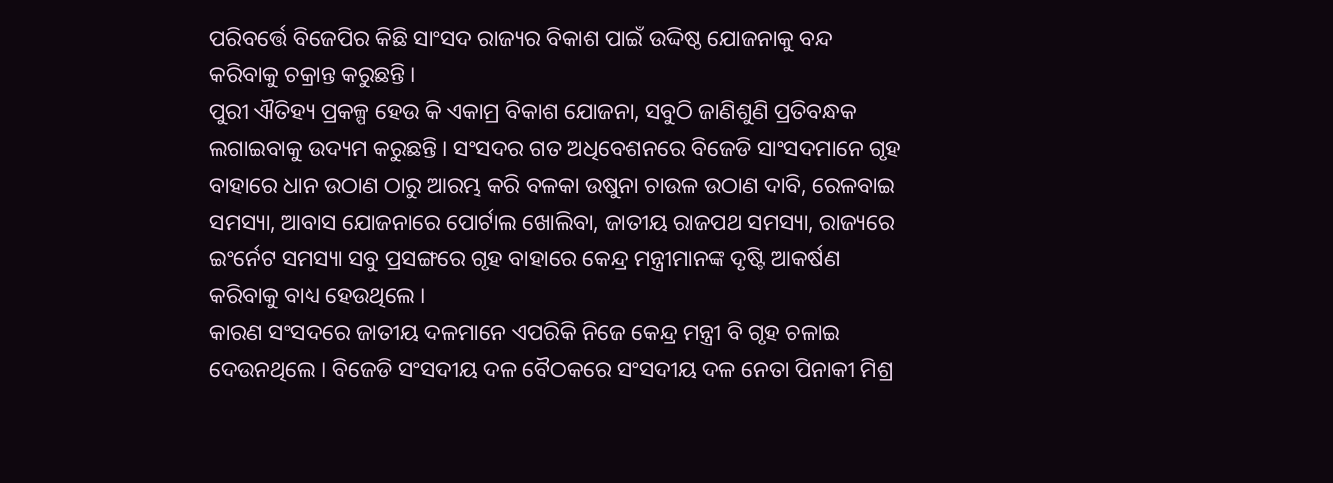ପରିବର୍ତ୍ତେ ବିଜେପିର କିଛି ସାଂସଦ ରାଜ୍ୟର ବିକାଶ ପାଇଁ ଉଦ୍ଦିଷ୍ଠ ଯୋଜନାକୁ ବନ୍ଦ କରିବାକୁ ଚକ୍ରାନ୍ତ କରୁଛନ୍ତି ।
ପୁରୀ ଐତିହ୍ୟ ପ୍ରକଳ୍ପ ହେଉ କି ଏକାମ୍ର ବିକାଶ ଯୋଜନା, ସବୁଠି ଜାଣିଶୁଣି ପ୍ରତିବନ୍ଧକ ଲଗାଇବାକୁ ଉଦ୍ୟମ କରୁଛନ୍ତି । ସଂସଦର ଗତ ଅଧିବେଶନରେ ବିଜେଡି ସାଂସଦମାନେ ଗୃହ ବାହାରେ ଧାନ ଉଠାଣ ଠାରୁ ଆରମ୍ଭ କରି ବଳକା ଉଷୁନା ଚାଉଳ ଉଠାଣ ଦାବି, ରେଳବାଇ ସମସ୍ୟା, ଆବାସ ଯୋଜନାରେ ପୋର୍ଟାଲ ଖୋଲିବା, ଜାତୀୟ ରାଜପଥ ସମସ୍ୟା, ରାଜ୍ୟରେ ଇଂର୍ନେଟ ସମସ୍ୟା ସବୁ ପ୍ରସଙ୍ଗରେ ଗୃହ ବାହାରେ କେନ୍ଦ୍ର ମନ୍ତ୍ରୀମାନଙ୍କ ଦୃଷ୍ଟି ଆକର୍ଷଣ କରିବାକୁ ବାଧ୍ୟ ହେଉଥିଲେ ।
କାରଣ ସଂସଦରେ ଜାତୀୟ ଦଳମାନେ ଏପରିକି ନିଜେ କେନ୍ଦ୍ର ମନ୍ତ୍ରୀ ବି ଗୃହ ଚଳାଇ ଦେଉନଥିଲେ । ବିଜେଡି ସଂସଦୀୟ ଦଳ ବୈଠକରେ ସଂସଦୀୟ ଦଳ ନେତା ପିନାକୀ ମିଶ୍ର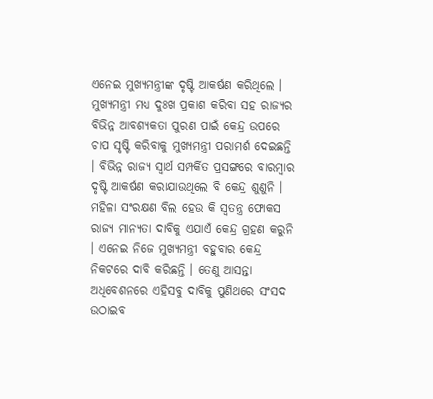ଏନେଇ ମୁଖ୍ୟମନ୍ତ୍ରୀଙ୍କ ଦୃଷ୍ଟି ଆକର୍ଷଣ କରିଥିଲେ । ମୁଖ୍ୟମନ୍ତ୍ରୀ ମଧ୍ୟ ଦୁଃଖ ପ୍ରକାଶ କରିବା ସହ ରାଜ୍ୟର ବିଭିନ୍ନ ଆବଶ୍ୟକତା ପୁରଣ ପାଇଁ କେନ୍ଦ୍ର ଉପରେ ଚାପ ସୃଷ୍ଟି କରିବାକୁ ମୁଖ୍ୟମନ୍ତ୍ରୀ ପରାମର୍ଶ ଦେଇଛନ୍ତି । ବିଭିନ୍ନ ରାଜ୍ୟ ସ୍ୱାର୍ଥ ସମ୍ପର୍କିତ ପ୍ରସଙ୍ଗରେ ବାରମ୍ବାର ଦୃଷ୍ଟି ଆକର୍ଷଣ କରାଯାଉଥିଲେ ବି କେନ୍ଦ୍ର ଶୁଣୁନି ।
ମହିଳା ସଂରକ୍ଷଣ ବିଲ ହେଉ କି ସ୍ୱତନ୍ତ୍ର ଫୋକସ ରାଜ୍ୟ ମାନ୍ୟତା ଦାବିକୁ ଏଯାଏଁ କେନ୍ଦ୍ର ଗ୍ରହଣ କରୁନି । ଏନେଇ ନିଜେ ମୁଖ୍ୟମନ୍ତ୍ରୀ ବହୁବାର କେନ୍ଦ୍ର ନିକଟରେ ଦାବି କରିଛନ୍ତି । ତେଣୁ ଆସନ୍ତା ଅଧିବେଶନରେ ଏହିସବୁ ଦାବିକୁ ପୁଣିଥରେ ସଂସଦ ଉଠାଇବ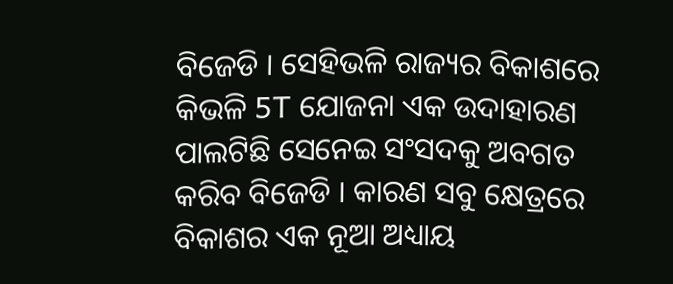ବିଜେଡି । ସେହିଭଳି ରାଜ୍ୟର ବିକାଶରେ କିଭଳି 5T ଯୋଜନା ଏକ ଉଦାହାରଣ ପାଲଟିଛି ସେନେଇ ସଂସଦକୁ ଅବଗତ କରିବ ବିଜେଡି । କାରଣ ସବୁ କ୍ଷେତ୍ରରେ ବିକାଶର ଏକ ନୂଆ ଅଧ୍ୟାୟ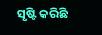ସୃଷ୍ଟି କରିଛି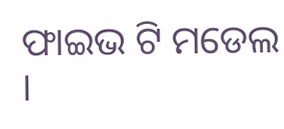ଫାଇଭ ଟି ମଡେଲ ।